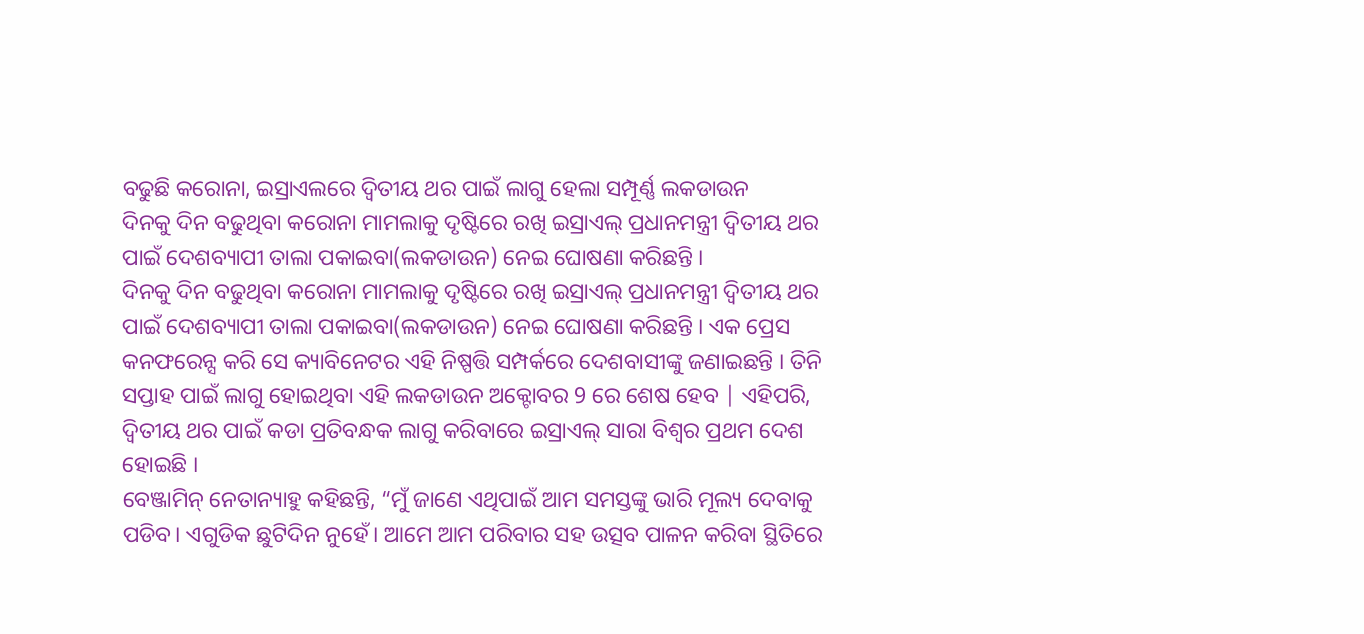ବଢୁଛି କରୋନା, ଇସ୍ରାଏଲରେ ଦ୍ୱିତୀୟ ଥର ପାଇଁ ଲାଗୁ ହେଲା ସମ୍ପୂର୍ଣ୍ଣ ଲକଡାଉନ
ଦିନକୁ ଦିନ ବଢୁଥିବା କରୋନା ମାମଲାକୁ ଦୃଷ୍ଟିରେ ରଖି ଇସ୍ରାଏଲ୍ ପ୍ରଧାନମନ୍ତ୍ରୀ ଦ୍ୱିତୀୟ ଥର ପାଇଁ ଦେଶବ୍ୟାପୀ ତାଲା ପକାଇବା(ଲକଡାଉନ) ନେଇ ଘୋଷଣା କରିଛନ୍ତି ।
ଦିନକୁ ଦିନ ବଢୁଥିବା କରୋନା ମାମଲାକୁ ଦୃଷ୍ଟିରେ ରଖି ଇସ୍ରାଏଲ୍ ପ୍ରଧାନମନ୍ତ୍ରୀ ଦ୍ୱିତୀୟ ଥର ପାଇଁ ଦେଶବ୍ୟାପୀ ତାଲା ପକାଇବା(ଲକଡାଉନ) ନେଇ ଘୋଷଣା କରିଛନ୍ତି । ଏକ ପ୍ରେସ କନଫରେନ୍ସ କରି ସେ କ୍ୟାବିନେଟର ଏହି ନିଷ୍ପତ୍ତି ସମ୍ପର୍କରେ ଦେଶବାସୀଙ୍କୁ ଜଣାଇଛନ୍ତି । ତିନି ସପ୍ତାହ ପାଇଁ ଲାଗୁ ହୋଇଥିବା ଏହି ଲକଡାଉନ ଅକ୍ଟୋବର 9 ରେ ଶେଷ ହେବ | ଏହିପରି, ଦ୍ୱିତୀୟ ଥର ପାଇଁ କଡା ପ୍ରତିବନ୍ଧକ ଲାଗୁ କରିବାରେ ଇସ୍ରାଏଲ୍ ସାରା ବିଶ୍ୱର ପ୍ରଥମ ଦେଶ ହୋଇଛି ।
ବେଞ୍ଜାମିନ୍ ନେତାନ୍ୟାହୁ କହିଛନ୍ତି, “ମୁଁ ଜାଣେ ଏଥିପାଇଁ ଆମ ସମସ୍ତଙ୍କୁ ଭାରି ମୂଲ୍ୟ ଦେବାକୁ ପଡିବ। ଏଗୁଡିକ ଛୁଟିଦିନ ନୁହେଁ। ଆମେ ଆମ ପରିବାର ସହ ଉତ୍ସବ ପାଳନ କରିବା ସ୍ଥିତିରେ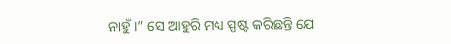ନାହୁଁ ।” ସେ ଆହୁରି ମଧ୍ୟ ସ୍ପଷ୍ଟ କରିଛନ୍ତି ଯେ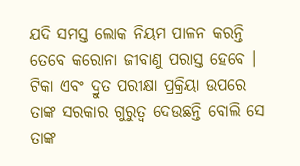ଯଦି ସମସ୍ତ ଲୋକ ନିୟମ ପାଳନ କରନ୍ତି ତେବେ କରୋନା ଜୀବାଣୁ ପରାସ୍ତ ହେବେ । ଟିକା ଏବଂ ଦ୍ରୁତ ପରୀକ୍ଷା ପ୍ରକ୍ରିୟା ଉପରେ ତାଙ୍କ ସରକାର ଗୁରୁତ୍ୱ ଦେଉଛନ୍ତି ବୋଲି ସେ ତାଙ୍କ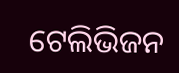ଟେଲିଭିଜନ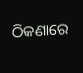ଠିକଣାରେ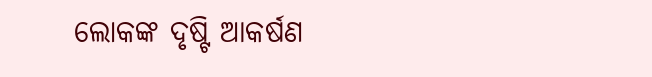ଲୋକଙ୍କ ଦୃଷ୍ଟି ଆକର୍ଷଣ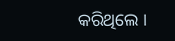କରିଥିଲେ ।